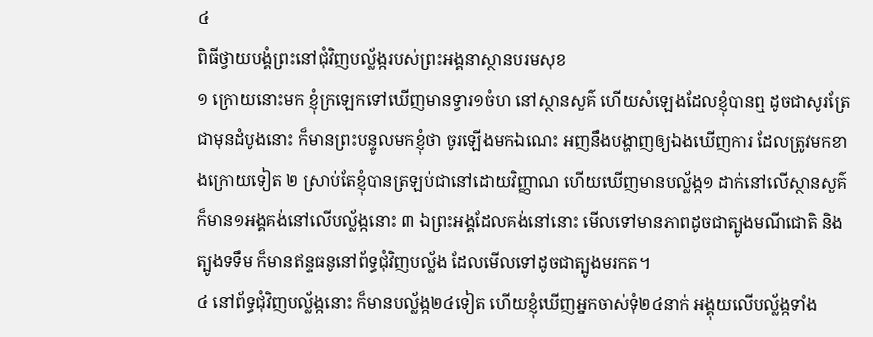៤
ពិធីថ្វាយបង្គំព្រះនៅជុំវិញបល្ល័ង្ករបស់ព្រះអង្គនាស្ថានបរមសុខ
១ ក្រោយនោះមក ខ្ញុំក្រឡេកទៅឃើញមានទ្វារ១ចំហ នៅស្ថានសួគ៌ ហើយសំឡេងដែលខ្ញុំបានឮ ដូចជាសូរត្រែជាមុនដំបូងនោះ ក៏មានព្រះបន្ទូលមកខ្ញុំថា ចូរឡើងមកឯណេះ អញនឹងបង្ហាញឲ្យឯងឃើញការ ដែលត្រូវមកខាងក្រោយទៀត ២ ស្រាប់តែខ្ញុំបានត្រឡប់ជានៅដោយវិញ្ញាណ ហើយឃើញមានបល្ល័ង្ក១ ដាក់នៅលើស្ថានសួគ៌ ក៏មាន១អង្គគង់នៅលើបល្ល័ង្កនោះ ៣ ឯព្រះអង្គដែលគង់នៅនោះ មើលទៅមានភាពដូចជាត្បូងមណីជោតិ និងត្បូងទទឹម ក៏មានឥន្ទធនូនៅព័ទ្ធជុំវិញបល្ល័ង ដែលមើលទៅដូចជាត្បូងមរកត។
៤ នៅព័ទ្ធជុំវិញបល្ល័ង្កនោះ ក៏មានបល្ល័ង្ក២៤ទៀត ហើយខ្ញុំឃើញអ្នកចាស់ទុំ២៤នាក់ អង្គុយលើបល្ល័ង្កទាំង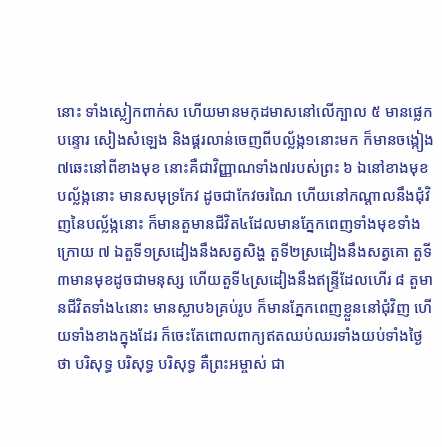នោះ ទាំងស្លៀកពាក់ស ហើយមានមកុដមាសនៅលើក្បាល ៥ មានផ្លេកបន្ទោរ សៀងសំឡេង និងផ្គរលាន់ចេញពីបល្ល័ង្ក១នោះមក ក៏មានចង្កៀង៧ឆេះនៅពីខាងមុខ នោះគឺជាវិញ្ញាណទាំង៧របស់ព្រះ ៦ ឯនៅខាងមុខបល្ល័ង្កនោះ មានសមុទ្រកែវ ដូចជាកែវចរណៃ ហើយនៅកណ្តាលនឹងជុំវិញនៃបល្ល័ង្កនោះ ក៏មានតួមានជីវិត៤ដែលមានភ្នែកពេញទាំងមុខទាំងក្រោយ ៧ ឯតួទី១ស្រដៀងនឹងសត្វសិង្ហ តួទី២ស្រដៀងនឹងសត្វគោ តួទី៣មានមុខដូចជាមនុស្ស ហើយតួទី៤ស្រដៀងនឹងឥន្ទ្រីដែលហើរ ៨ តួមានជីវិតទាំង៤នោះ មានស្លាប៦គ្រប់រូប ក៏មានភ្នែកពេញខ្លួននៅជុំវិញ ហើយទាំងខាងក្នុងដែរ ក៏ចេះតែពោលពាក្យឥតឈប់ឈរទាំងយប់ទាំងថ្ងៃ ថា បរិសុទ្ធ បរិសុទ្ធ បរិសុទ្ធ គឺព្រះអម្ចាស់ ជា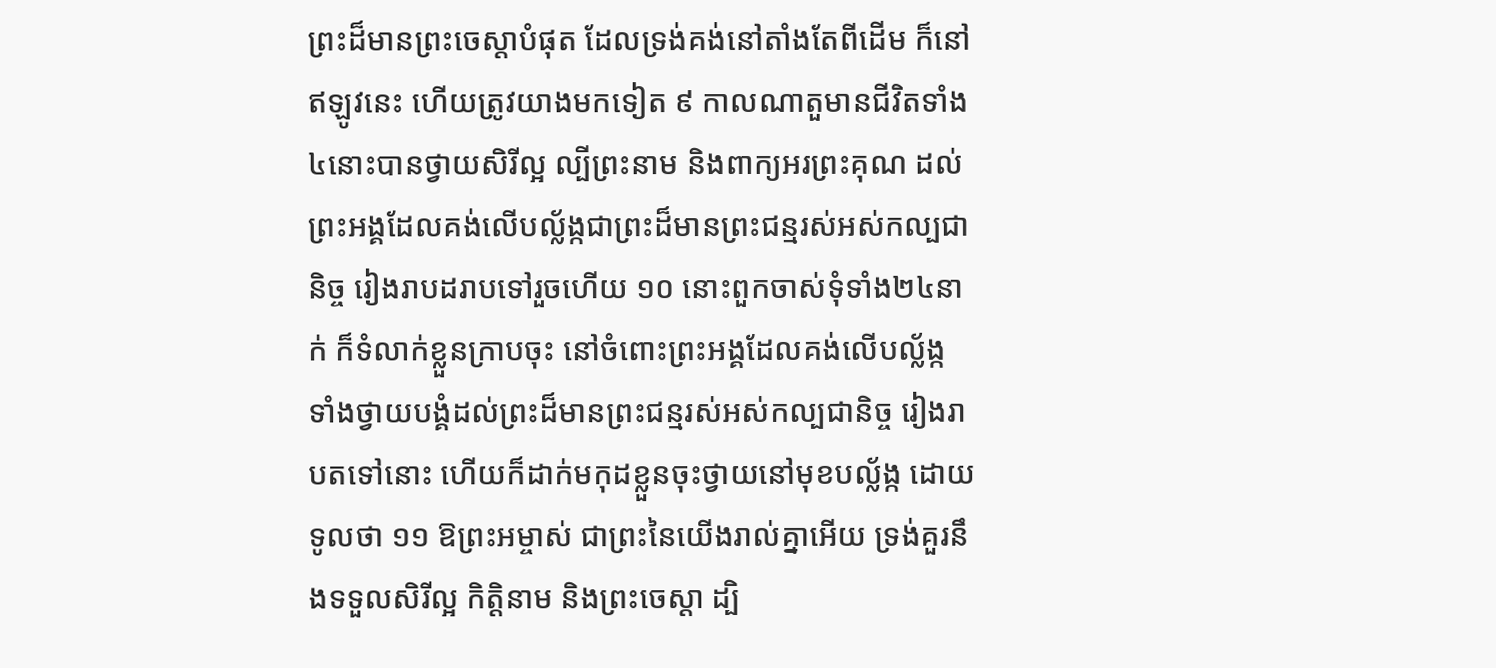ព្រះដ៏មានព្រះចេស្តាបំផុត ដែលទ្រង់គង់នៅតាំងតែពីដើម ក៏នៅឥឡូវនេះ ហើយត្រូវយាងមកទៀត ៩ កាលណាតួមានជីវិតទាំង៤នោះបានថ្វាយសិរីល្អ ល្បីព្រះនាម និងពាក្យអរព្រះគុណ ដល់ព្រះអង្គដែលគង់លើបល្ល័ង្កជាព្រះដ៏មានព្រះជន្មរស់អស់កល្បជានិច្ច រៀងរាបដរាបទៅរួចហើយ ១០ នោះពួកចាស់ទុំទាំង២៤នាក់ ក៏ទំលាក់ខ្លួនក្រាបចុះ នៅចំពោះព្រះអង្គដែលគង់លើបល្ល័ង្ក ទាំងថ្វាយបង្គំដល់ព្រះដ៏មានព្រះជន្មរស់អស់កល្បជានិច្ច រៀងរាបតទៅនោះ ហើយក៏ដាក់មកុដខ្លួនចុះថ្វាយនៅមុខបល្ល័ង្ក ដោយទូលថា ១១ ឱព្រះអម្ចាស់ ជាព្រះនៃយើងរាល់គ្នាអើយ ទ្រង់គួរនឹងទទួលសិរីល្អ កិត្តិនាម និងព្រះចេស្តា ដ្បិ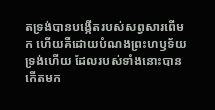តទ្រង់បានបង្កើតរបស់សព្វសារពើមក ហើយគឺដោយបំណងព្រះហឫទ័យទ្រង់ហើយ ដែលរបស់ទាំងនោះបានកើតមក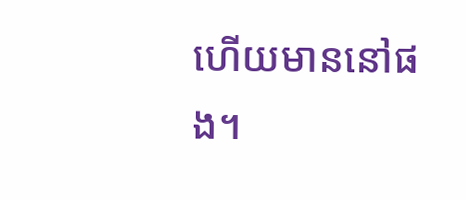ហើយមាននៅផង។